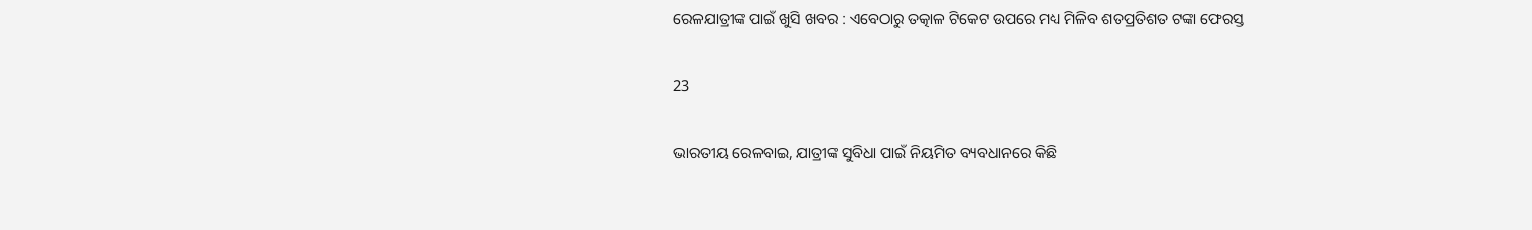ରେଳଯାତ୍ରୀଙ୍କ ପାଇଁ ଖୁସି ଖବର : ଏବେଠାରୁ ତତ୍କାଳ ଟିକେଟ ଉପରେ ମଧ୍ୟ ମିଳିବ ଶତପ୍ରତିଶତ ଟଙ୍କା ଫେରସ୍ତ

23

ଭାରତୀୟ ରେଳବାଇ, ଯାତ୍ରୀଙ୍କ ସୁବିଧା ପାଇଁ ନିୟମିତ ବ୍ୟବଧାନରେ କିଛି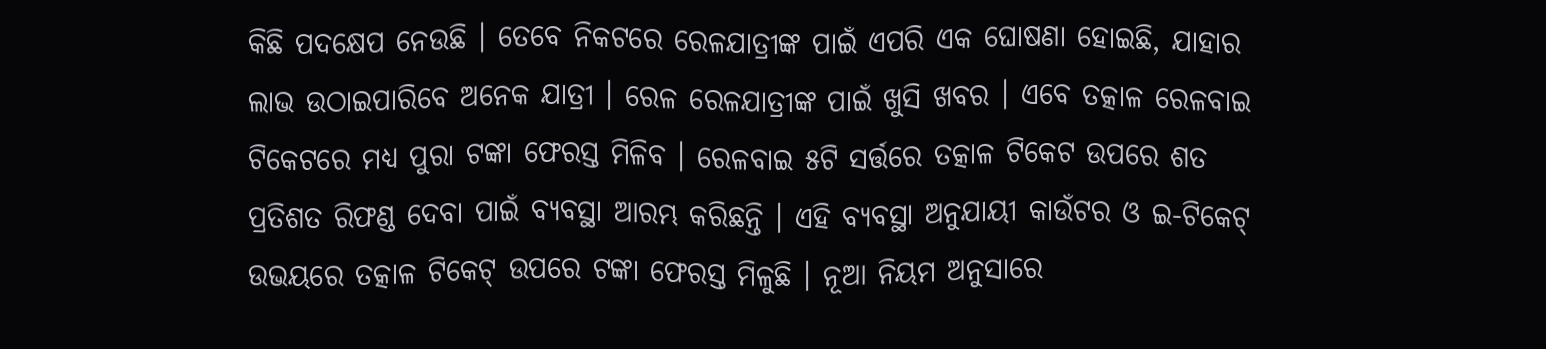କିଛି ପଦକ୍ଷେପ ନେଉଛି । ତେବେ ନିକଟରେ ରେଳଯାତ୍ରୀଙ୍କ ପାଇଁ ଏପରି ଏକ ଘୋଷଣା ହୋଇଛି, ଯାହାର ଲାଭ ଉଠାଇପାରିବେ ଅନେକ ଯାତ୍ରୀ । ରେଳ ରେଳଯାତ୍ରୀଙ୍କ ପାଇଁ ଖୁସି ଖବର । ଏବେ ତତ୍କାଳ ରେଳବାଇ ଟିକେଟରେ ମଧ୍ୟ ପୁରା ଟଙ୍କା ଫେରସ୍ତ ମିଳିବ । ରେଳବାଇ ୫ଟି ସର୍ତ୍ତରେ ତତ୍କାଳ ଟିକେଟ ଉପରେ ଶତ ପ୍ରତିଶତ ରିଫଣ୍ଡ ଦେବା ପାଇଁ ବ୍ୟବସ୍ଥା ଆରମ୍ଭ କରିଛନ୍ତି । ଏହି ବ୍ୟବସ୍ଥା ଅନୁଯାୟୀ କାଉଁଟର ଓ ଇ-ଟିକେଟ୍ ଉଭୟରେ ତତ୍କାଳ ଟିକେଟ୍ ଉପରେ ଟଙ୍କା ଫେରସ୍ତ ମିଳୁଛି । ନୂଆ ନିୟମ ଅନୁସାରେ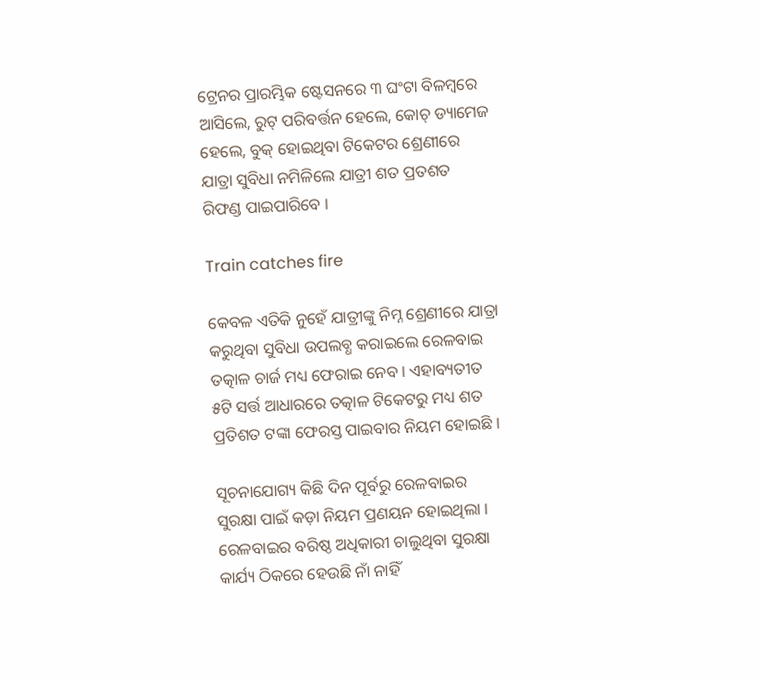ଟ୍ରେନର ପ୍ରାରମ୍ଭିକ ଷ୍ଟେସନରେ ୩ ଘଂଟା ବିଳମ୍ବରେ ଆସିଲେ, ରୁଟ୍ ପରିବର୍ତ୍ତନ ହେଲେ, କୋଚ୍ ଡ୍ୟାମେଜ ହେଲେ, ବୁକ୍ ହୋଇଥିବା ଟିକେଟର ଶ୍ରେଣୀରେ ଯାତ୍ରା ସୁବିଧା ନମିଳିଲେ ଯାତ୍ରୀ ଶତ ପ୍ରତଶତ ରିଫଣ୍ଡ ପାଇପାରିବେ ।

Train catches fire

କେବଳ ଏତିକି ନୁହେଁ ଯାତ୍ରୀଙ୍କୁ ନିମ୍ନ ଶ୍ରେଣୀରେ ଯାତ୍ରା କରୁଥିବା ସୁବିଧା ଉପଲବ୍ଧ କରାଇଲେ ରେଳବାଇ ତତ୍କାଳ ଚାର୍ଜ ମଧ୍ୟ ଫେରାଇ ନେବ । ଏହାବ୍ୟତୀତ ୫ଟି ସର୍ତ୍ତ ଆଧାରରେ ତତ୍କାଳ ଟିକେଟରୁ ମଧ୍ୟ ଶତ ପ୍ରତିଶତ ଟଙ୍କା ଫେରସ୍ତ ପାଇବାର ନିୟମ ହୋଇଛି ।

ସୂଚନାଯୋଗ୍ୟ କିଛି ଦିନ ପୂର୍ବରୁ ରେଳବାଇର ସୁରକ୍ଷା ପାଇଁ କଡ଼ା ନିୟମ ପ୍ରଣୟନ ହୋଇଥିଲା । ରେଳବାଇର ବରିଷ୍ଠ ଅଧିକାରୀ ଚାଲୁଥିବା ସୁରକ୍ଷା କାର୍ଯ୍ୟ ଠିକରେ ହେଉଛି ନାଁ ନାହିଁ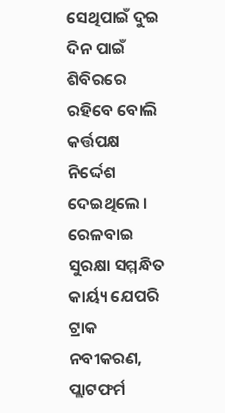ସେଥିପାଇଁ ଦୁଇ ଦିନ ପାଇଁ ଶିବିରରେ ରହିବେ ବୋଲି କର୍ତ୍ତପକ୍ଷ ନିର୍ଦ୍ଦେଶ ଦେଇଥିଲେ । ରେଳବାଇ ସୁରକ୍ଷା ସମ୍ମନ୍ଧିତ କାର୍ୟ୍ୟ ଯେପରି ଟ୍ରାକ ନବୀକରଣ, ପ୍ଲାଟଫର୍ମ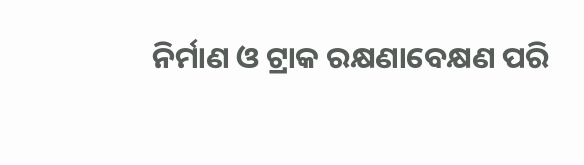ନିର୍ମାଣ ଓ ଟ୍ରାକ ରକ୍ଷଣାବେକ୍ଷଣ ପରି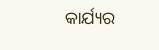କାର୍ଯ୍ୟର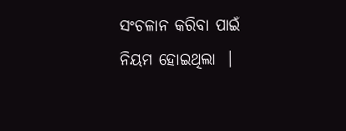ସଂଚଳାନ କରିବା ପାଇଁ ନିୟମ ହୋଇଥିଲା  ।